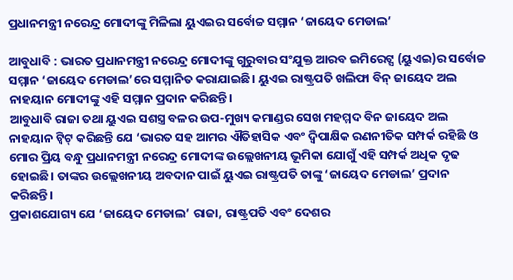ପ୍ରଧାନମନ୍ତ୍ରୀ ନରେନ୍ଦ୍ର ମୋଦୀଙ୍କୁ ମିଳିଲା ୟୁଏଇର ସର୍ବୋଚ୍ଚ ସମ୍ମାନ ‘ଜାୟେଦ ମେଡାଲ’

ଆବୁଧାବି : ଭାରତ ପ୍ରଧାନମନ୍ତ୍ରୀ ନରେନ୍ଦ୍ର ମୋଦୀଙ୍କୁ ଗୁରୁବାର ସଂଯୁକ୍ତ ଆରବ ଇମିରେଟ୍ସ (ୟୁଏଇ)ର ସର୍ବୋଚ୍ଚ ସମ୍ମାନ ‘ଜାୟେଦ ମେଡାଲ’ରେ ସମ୍ମାନିତ କରାଯାଇଛି। ୟୁଏଇ ରାଷ୍ଟ୍ରପତି ଖଲିଫା ବିନ୍‍ ଜାୟେଦ ଅଲ ନାହୟାନ ମୋଦୀଙ୍କୁ ଏହି ସମ୍ମାନ ପ୍ରଦାନ କରିଛନ୍ତି।
ଆବୁଧାବି ରାଜା ତଥା ୟୁଏଇ ସଶସ୍ତ୍ର ବଳର ଉପ-ମୁଖ୍ୟ କମାଣ୍ଡର ସେଖ ମହମ୍ମଦ ବିନ ଜାୟେଦ ଅଲ ନାହୟାନ ଟ୍ୱିଟ୍‍ କରିଛନ୍ତି ଯେ ‘ଭାରତ ସହ ଆମର ଐତିହାସିକ ଏବଂ ଦ୍ୱିପାକ୍ଷିକ ରଣନୀତିକ ସମ୍ପର୍କ ରହିଛି ଓ ମୋର ପ୍ରିୟ ବନ୍ଧୁ ପ୍ରଧାନମନ୍ତ୍ରୀ ନରେନ୍ଦ୍ର ମୋଦୀଙ୍କ ଉଲ୍ଲେଖନୀୟ ଭୂମିକା ଯୋଗୁଁ ଏହି ସମ୍ପର୍କ ଅଧିକ ଦୃଢ ହୋଇଛି। ତାଙ୍କର ଉଲ୍ଲେଖନୀୟ ଅବଦାନ ପାଇଁ ୟୁଏଇ ରାଷ୍ଟ୍ରପତି ତାଙ୍କୁ ‘ଜାୟେଦ ମେଡାଲ’ ପ୍ରଦାନ କରିଛନ୍ତି।
ପ୍ରକାଶଯୋଗ୍ୟ ଯେ ‘ଜାୟେଦ ମେଡାଲ’ ରାଜା, ରାଷ୍ଟ୍ରପତି ଏବଂ ଦେଶର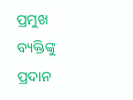ପ୍ରମୁଖ ବ୍ୟକ୍ତିଙ୍କୁ ପ୍ରଦାନ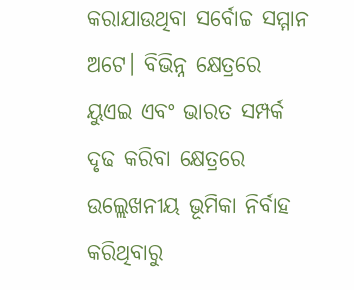କରାଯାଉଥିବା ସର୍ବୋଚ୍ଚ ସମ୍ମାନ ଅଟେ। ବିଭିନ୍ନ କ୍ଷେତ୍ରରେ ୟୁଏଇ ଏବଂ ଭାରତ ସମ୍ପର୍କ ଦୃଢ କରିବା କ୍ଷେତ୍ରରେ ଉଲ୍ଲେଖନୀୟ ଭୂମିକା ନିର୍ବାହ କରିଥିବାରୁ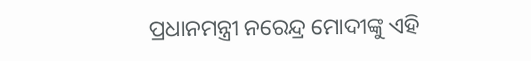ପ୍ରଧାନମନ୍ତ୍ରୀ ନରେନ୍ଦ୍ର ମୋଦୀଙ୍କୁ ଏହି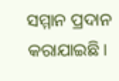ସମ୍ମାନ ପ୍ରଦାନ କରାଯାଇଛି।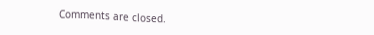Comments are closed.